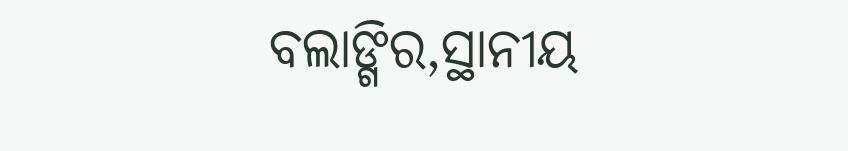ବଲାଙ୍ଗିର,ସ୍ଥାନୀୟ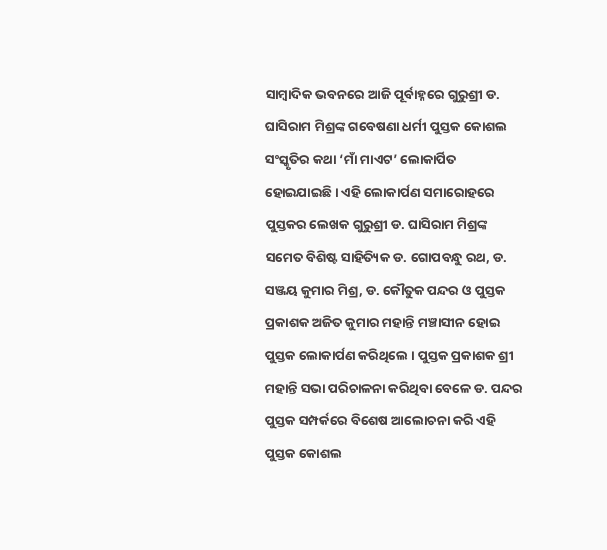ସାମ୍ବାଦିକ ଭବନରେ ଆଜି ପୂର୍ବାହ୍ନରେ ଗୁରୁଶ୍ରୀ ଡ. ଘାସିରାମ ମିଶ୍ରଙ୍କ ଗବେଷଣା ଧର୍ମୀ ପୁସ୍ତକ କୋଶଲ ସଂସ୍କୃତିର କଥା ‘ମାଁ ମାଏଟ’ ଲୋକାର୍ପିତ ହୋଇଯାଇଛି । ଏହି ଲୋକାର୍ପଣ ସମାରୋହରେ ପୁସ୍ତକର ଲେଖକ ଗୁରୁଶ୍ରୀ ଡ. ଘାସିରାମ ମିଶ୍ରଙ୍କ ସମେତ ବିଶିଷ୍ଟ ସାହିତ୍ୟିକ ଡ. ଗୋପବନ୍ଧୁ ରଥ, ଡ. ସଞ୍ଜୟ କୁମାର ମିଶ୍ର, ଡ. କୌତୁକ ପନ୍ଦର ଓ ପୁସ୍ତକ ପ୍ରକାଶକ ଅଜିତ କୁମାର ମହାନ୍ତି ମଞ୍ଚାସୀନ ହୋଇ ପୁସ୍ତକ ଲୋକାର୍ପଣ କରିଥିଲେ । ପୁସ୍ତକ ପ୍ରକାଶକ ଶ୍ରୀ ମହାନ୍ତି ସଭା ପରିଚାଳନା କରିଥିବା ବେଳେ ଡ. ପନ୍ଦର ପୁସ୍ତକ ସମ୍ପର୍କରେ ବିଶେଷ ଆଲୋଚନା କରି ଏହି ପୁସ୍ତକ କୋଶଲ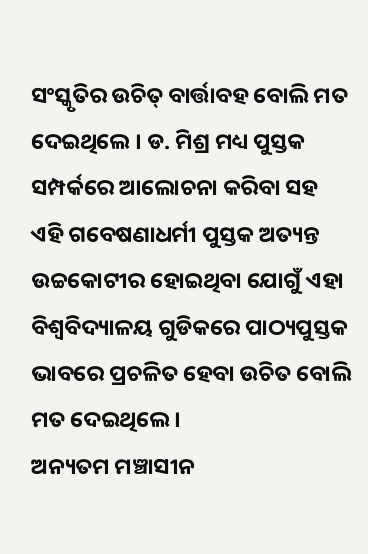ସଂସ୍କୃତିର ଉଚିତ୍ ବାର୍ତ୍ତାବହ ବୋଲି ମତ ଦେଇଥିଲେ । ଡ. ମିଶ୍ର ମଧ୍ୟ ପୁସ୍ତକ ସମ୍ପର୍କରେ ଆଲୋଚନା କରିବା ସହ ଏହି ଗବେଷଣାଧର୍ମୀ ପୁସ୍ତକ ଅତ୍ୟନ୍ତ ଉଚ୍ଚକୋଟୀର ହୋଇଥିବା ଯୋଗୁଁ ଏହା ବିଶ୍ଵବିଦ୍ୟାଳୟ ଗୁଡିକରେ ପାଠ୍ୟପୁସ୍ତକ ଭାବରେ ପ୍ରଚଳିତ ହେବା ଉଚିତ ବୋଲି ମତ ଦେଇଥିଲେ ।
ଅନ୍ୟତମ ମଞ୍ଚାସୀନ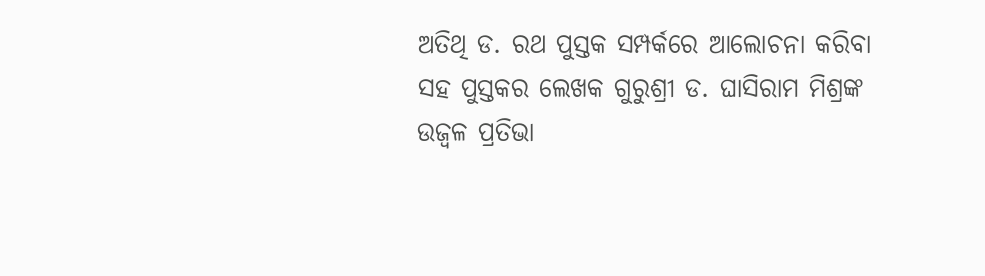ଅତିଥି ଡ. ରଥ ପୁସ୍ତକ ସମ୍ପର୍କରେ ଆଲୋଚନା କରିବା ସହ ପୁସ୍ତକର ଲେଖକ ଗୁରୁଶ୍ରୀ ଡ. ଘାସିରାମ ମିଶ୍ରଙ୍କ ଉଜ୍ଵଳ ପ୍ରତିଭା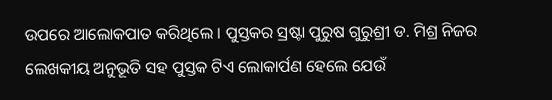ଉପରେ ଆଲୋକପାତ କରିଥିଲେ । ପୁସ୍ତକର ସ୍ରଷ୍ଟା ପୁରୁଷ ଗୁରୁଶ୍ରୀ ଡ. ମିଶ୍ର ନିଜର ଲେଖକୀୟ ଅନୁଭୂତି ସହ ପୁସ୍ତକ ଟିଏ ଲୋକାର୍ପଣ ହେଲେ ଯେଉଁ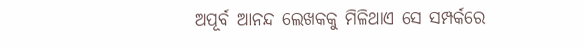ଅପୂର୍ବ ଆନନ୍ଦ ଲେଖକକୁ ମିଳିଥାଏ ସେ ସମ୍ପର୍କରେ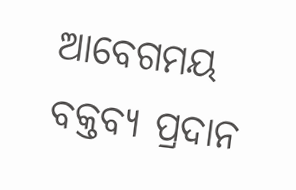ଆବେଗମୟ ବକ୍ତବ୍ୟ ପ୍ରଦାନ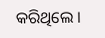କରିଥିଲେ ।